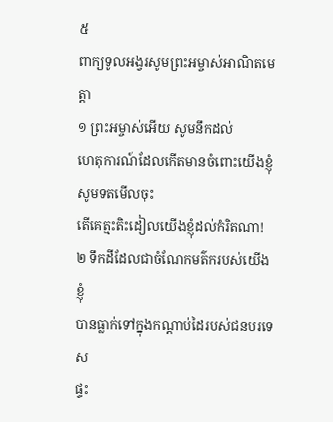៥
ពាក្យទូលអង្វរសូមព្រះអម្ចាស់អាណិតមេត្តា
១ ព្រះអម្ចាស់អើយ សូមនឹកដល់
ហេតុការណ៍ដែលកើតមានចំពោះយើងខ្ញុំ
សូមទតមើលចុះ
តើគេត្មះតិះដៀលយើងខ្ញុំដល់កំរិតណា!
២ ទឹកដីដែលជាចំណែកមត៌ករបស់យើងខ្ញុំ
បានធ្លាក់ទៅក្នុងកណ្ដាប់ដៃរបស់ជនបរទេស
ផ្ទះ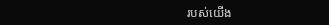របស់យើង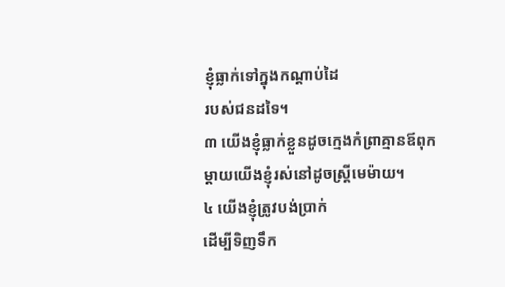ខ្ញុំធ្លាក់ទៅក្នុងកណ្ដាប់ដៃ
របស់ជនដទៃ។
៣ យើងខ្ញុំធ្លាក់ខ្លួនដូចក្មេងកំព្រាគ្មានឪពុក
ម្ដាយយើងខ្ញុំរស់នៅដូចស្ត្រីមេម៉ាយ។
៤ យើងខ្ញុំត្រូវបង់ប្រាក់
ដើម្បីទិញទឹក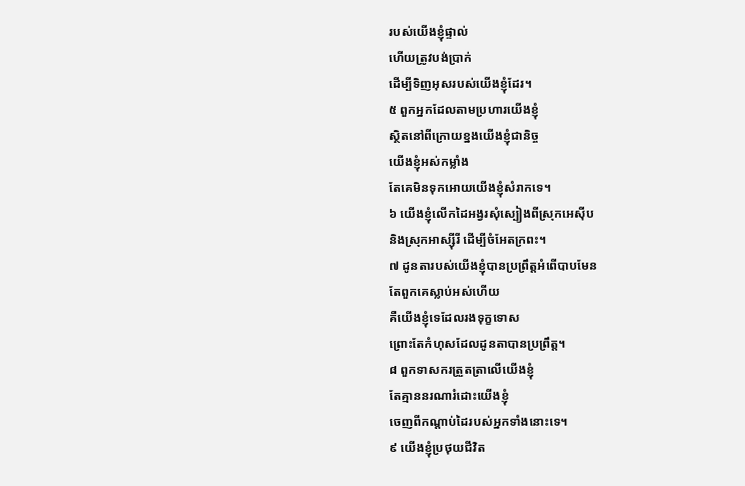របស់យើងខ្ញុំផ្ទាល់
ហើយត្រូវបង់ប្រាក់
ដើម្បីទិញអុសរបស់យើងខ្ញុំដែរ។
៥ ពួកអ្នកដែលតាមប្រហារយើងខ្ញុំ
ស្ថិតនៅពីក្រោយខ្នងយើងខ្ញុំជានិច្ច
យើងខ្ញុំអស់កម្លាំង
តែគេមិនទុកអោយយើងខ្ញុំសំរាកទេ។
៦ យើងខ្ញុំលើកដៃអង្វរសុំស្បៀងពីស្រុកអេស៊ីប
និងស្រុកអាស្ស៊ីរី ដើម្បីចំអែតក្រពះ។
៧ ដូនតារបស់យើងខ្ញុំបានប្រព្រឹត្តអំពើបាបមែន
តែពួកគេស្លាប់អស់ហើយ
គឺយើងខ្ញុំទេដែលរងទុក្ខទោស
ព្រោះតែកំហុសដែលដូនតាបានប្រព្រឹត្ត។
៨ ពួកទាសករត្រួតត្រាលើយើងខ្ញុំ
តែគ្មាននរណារំដោះយើងខ្ញុំ
ចេញពីកណ្ដាប់ដៃរបស់អ្នកទាំងនោះទេ។
៩ យើងខ្ញុំប្រថុយជីវិត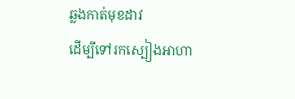ឆ្លងកាត់មុខដាវ
ដើម្បីទៅរកស្បៀងអាហា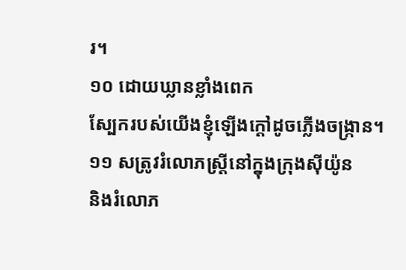រ។
១០ ដោយឃ្លានខ្លាំងពេក
ស្បែករបស់យើងខ្ញុំឡើងក្ដៅដូចភ្លើងចង្ក្រាន។
១១ សត្រូវរំលោភស្ត្រីនៅក្នុងក្រុងស៊ីយ៉ូន
និងរំលោភ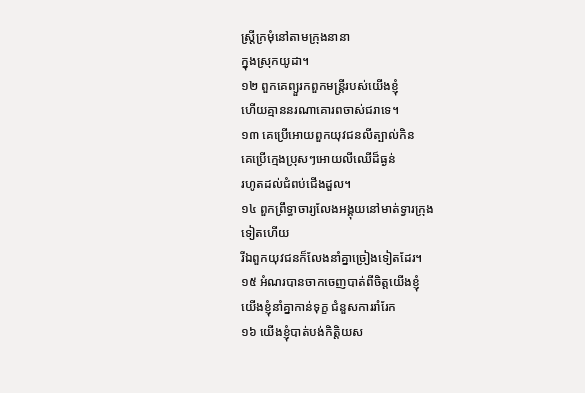ស្ត្រីក្រមុំនៅតាមក្រុងនានា
ក្នុងស្រុកយូដា។
១២ ពួកគេព្យួរកពួកមន្ត្រីរបស់យើងខ្ញុំ
ហើយគ្មាននរណាគោរពចាស់ជរាទេ។
១៣ គេប្រើអោយពួកយុវជនលីត្បាល់កិន
គេប្រើក្មេងប្រុសៗអោយលីឈើដ៏ធ្ងន់
រហូតដល់ជំពប់ជើងដួល។
១៤ ពួកព្រឹទ្ធាចារ្យលែងអង្គុយនៅមាត់ទ្វារក្រុង
ទៀតហើយ
រីឯពួកយុវជនក៏លែងនាំគ្នាច្រៀងទៀតដែរ។
១៥ អំណរបានចាកចេញបាត់ពីចិត្តយើងខ្ញុំ
យើងខ្ញុំនាំគ្នាកាន់ទុក្ខ ជំនួសការរាំរែក
១៦ យើងខ្ញុំបាត់បង់កិត្តិយស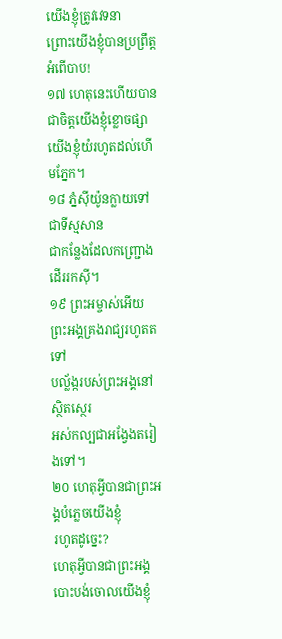យើងខ្ញុំត្រូវវេទនា
ព្រោះយើងខ្ញុំបានប្រព្រឹត្តអំពើបាប!
១៧ ហេតុនេះហើយបានជាចិត្តយើងខ្ញុំខ្លោចផ្សា
យើងខ្ញុំយំរហូតដល់ហើមភ្នែក។
១៨ ភ្នំស៊ីយ៉ូនក្លាយទៅជាទីស្មសាន
ជាកន្លែងដែលកញ្ជ្រោងដើររកស៊ី។
១៩ ព្រះអម្ចាស់អើយ ព្រះអង្គគ្រងរាជ្យរហូតតទៅ
បល្ល័ង្ករបស់ព្រះអង្គនៅស្ថិតស្ថេរ
អស់កល្បជាអង្វែងតរៀងទៅ។
២០ ហេតុអ្វីបានជាព្រះអង្គបំភ្លេចយើងខ្ញុំ
រហូតដូច្នេះ?
ហេតុអ្វីបានជាព្រះអង្គបោះបង់ចោលយើងខ្ញុំ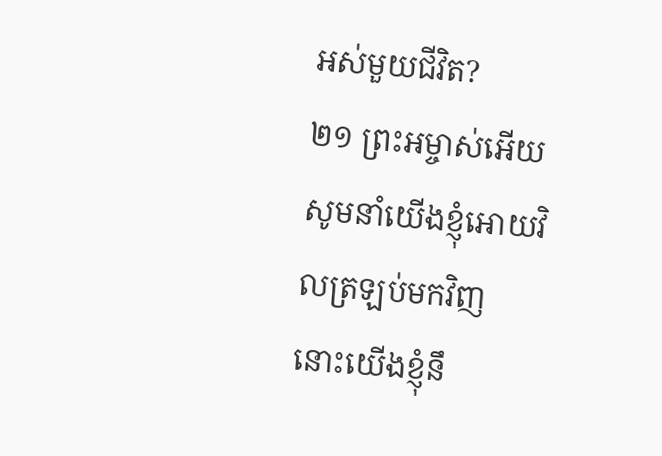អស់មួយជីវិត?
២១ ព្រះអម្ចាស់អើយ
សូមនាំយើងខ្ញុំអោយវិលត្រឡប់មកវិញ
នោះយើងខ្ញុំនឹ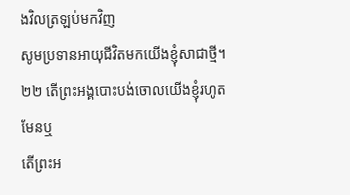ងវិលត្រឡប់មកវិញ
សូមប្រទានអាយុជីវិតមកយើងខ្ញុំសាជាថ្មី។
២២ តើព្រះអង្គបោះបង់ចោលយើងខ្ញុំរហូតមែនឬ
តើព្រះអ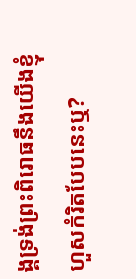ង្គទ្រង់ព្រះពិរោធនឹងយើងខ្ញុំ
ហួសកំរិតបែបនេះឬ?